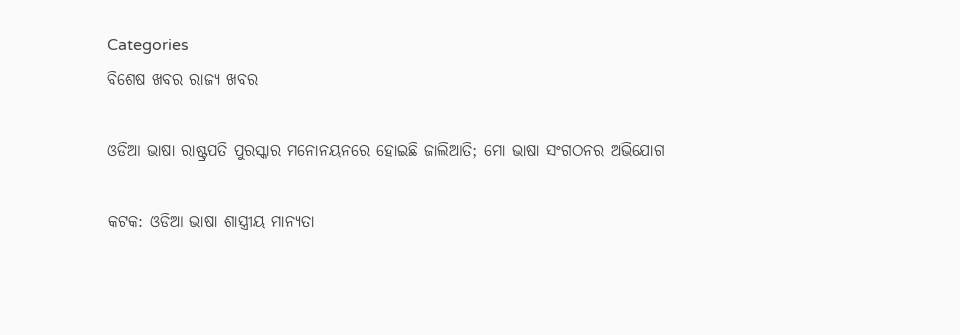Categories
ବିଶେଷ ଖବର ରାଜ୍ୟ ଖବର

ଓଡିଆ ଭାଷା ରାଷ୍ଟ୍ରପତି ପୁରସ୍କାର ମନୋନୟନରେ ହୋଇଛି ଜାଲିଆତି; ମୋ ଭାଷା ସଂଗଠନର ଅଭିଯୋଗ

କଟକ: ଓଡିଆ ଭାଷା ଶାସ୍ତ୍ରୀୟ ମାନ୍ୟତା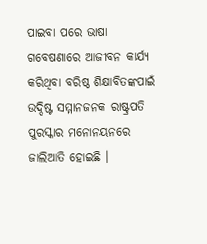ପାଇବା ପରେ ଭାଷା ଗବେଷଣାରେ ଆଜୀବନ କାର୍ଯ୍ୟ କରିଥିବା ବରିଷ୍ଠ ଶିକ୍ଷାବିତଙ୍କପାଇଁ ଉଦ୍ଦିଷ୍ଟ ସମ୍ମାନଜନକ ରାଷ୍ଟ୍ରପତି ପୁରସ୍କାର ମନୋନୟନରେ ଜାଲିଆତି ହୋଇଛି ।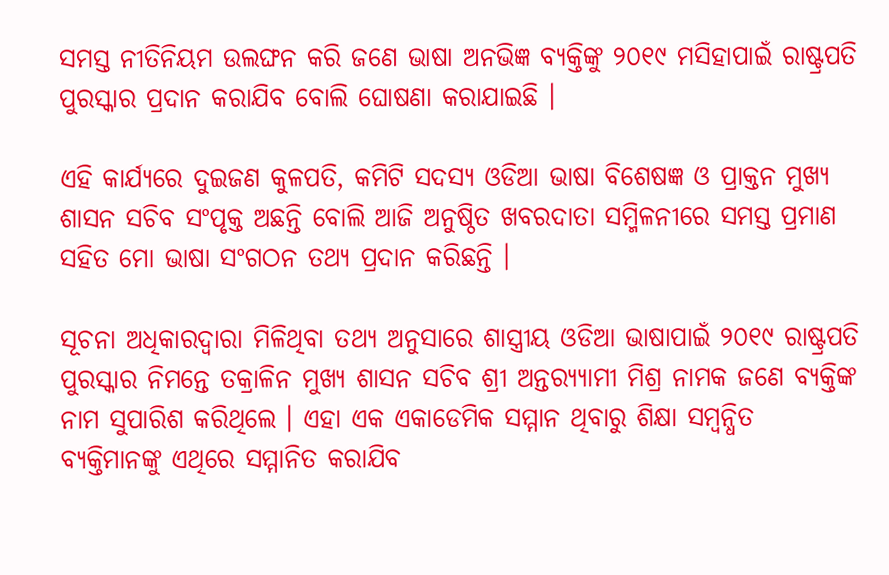ସମସ୍ତ ନୀତିନିୟମ ଉଲଙ୍ଘନ କରି ଜଣେ ଭାଷା ଅନଭିଜ୍ଞ ବ୍ୟକ୍ତିଙ୍କୁ ୨୦୧୯ ମସିହାପାଇଁ ରାଷ୍ଟ୍ରପତି ପୁରସ୍କାର ପ୍ରଦାନ କରାଯିବ ବୋଲି ଘୋଷଣା କରାଯାଇଛି ।

ଏହି କାର୍ଯ୍ୟରେ ଦୁଇଜଣ କୁଳପତି, କମିଟି ସଦସ୍ୟ ଓଡିଆ ଭାଷା ବିଶେଷଜ୍ଞ ଓ ପ୍ରାକ୍ତନ ମୁଖ୍ୟ ଶାସନ ସଚିବ ସଂପୃକ୍ତ ଅଛନ୍ତି ବୋଲି ଆଜି ଅନୁଷ୍ଠିତ ଖବରଦାତା ସମ୍ମିଳନୀରେ ସମସ୍ତ ପ୍ରମାଣ ସହିତ ମୋ ଭାଷା ସଂଗଠନ ତଥ୍ୟ ପ୍ରଦାନ କରିଛନ୍ତି ।

ସୂଚନା ଅଧିକାରଦ୍ୱାରା ମିଳିଥିବା ତଥ୍ୟ ଅନୁସାରେ ଶାସ୍ତ୍ରୀୟ ଓଡିଆ ଭାଷାପାଇଁ ୨୦୧୯ ରାଷ୍ଟ୍ରପତି ପୁରସ୍କାର ନିମନ୍ତେ ତକ୍ରାଳିନ ମୁଖ୍ୟ ଶାସନ ସଚିବ ଶ୍ରୀ ଅନ୍ତର‌୍ୟ୍ୟାମୀ ମିଶ୍ର ନାମକ ଜଣେ ବ୍ୟକ୍ତିଙ୍କ ନାମ ସୁପାରିଶ କରିଥିଲେ । ଏହା ଏକ ଏକାଡେମିକ ସମ୍ମାନ ଥିବାରୁ ଶିକ୍ଷା ସମ୍ବନ୍ଧିତ ବ୍ୟକ୍ତିମାନଙ୍କୁ ଏଥିରେ ସମ୍ମାନିତ କରାଯିବ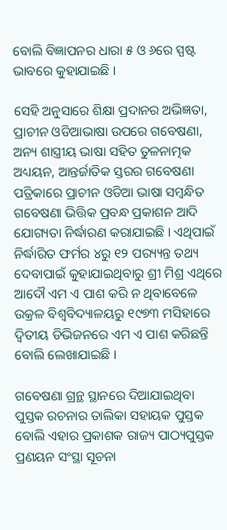ବୋଲି ବିଜ୍ଞାପନର ଧାରା ୫ ଓ ୬ରେ ସ୍ପଷ୍ଟ ଭାବରେ କୁହାଯାଇଛି ।

ସେହି ଅନୁସାରେ ଶିକ୍ଷା ପ୍ରଦାନର ଅଭିଜ୍ଞତା, ପ୍ରାଚୀନ ଓଡିଆଭାଷା ଉପରେ ଗବେଷଣା, ଅନ୍ୟ ଶାସ୍ତ୍ରୀୟ ଭାଷା ସହିତ ତୁଳନାତ୍ମକ ଅଧ୍ୟୟନ, ଆନ୍ତର୍ଜାତିକ ସ୍ତରର ଗବେଷଣା ପତ୍ରିକାରେ ପ୍ରାଚୀନ ଓଡିଆ ଭାଷା ସମ୍ବନ୍ଧିତ ଗବେଷଣା ଭିତ୍ତିକ ପ୍ରବନ୍ଧ ପ୍ରକାଶନ ଆଦି ଯୋଗ୍ୟତା ନିର୍ଦ୍ଧାରଣ କରାଯାଇଛି । ଏଥିପାଇଁ ନିର୍ଦ୍ଧାରିତ ଫର୍ମର ୪ରୁ ୧୨ ପର‌୍ୟ୍ୟନ୍ତ ତଥ୍ୟ ଦେବାପାଇଁ କୁହାଯାଇଥିବାରୁ ଶ୍ରୀ ମିଶ୍ର ଏଥିରେ ଆଦୌ ଏମ ଏ ପାଶ କରି ନ ଥିବାବେଳେ ଉକ୍ରଳ ବିଶ୍ୱବିଦ୍ୟାଳୟରୁ ୧୯୭୩ ମସିହାରେ ଦ୍ୱିତୀୟ ଡିଭିଜନରେ ଏମ ଏ ପାଶ କରିଛନ୍ତି ବୋଲି ଲେଖାଯାଇଛି ।

ଗବେଷଣା ଗ୍ରନ୍ଥ ସ୍ଥାନରେ ଦିଆଯାଇଥିବା ପୁସ୍ତକ ରଚନାର ତାଲିକା ସହାୟକ ପୁସ୍ତକ ବୋଲି ଏହାର ପ୍ରକାଶକ ରାଜ୍ୟ ପାଠ୍ୟପୁସ୍ତକ ପ୍ରଣୟନ ସଂସ୍ଥା ସୂଚନା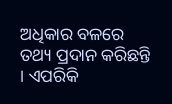ଅଧିକାର ବଳରେ ତଥ୍ୟ ପ୍ରଦାନ କରିଛନ୍ତି । ଏପରିକି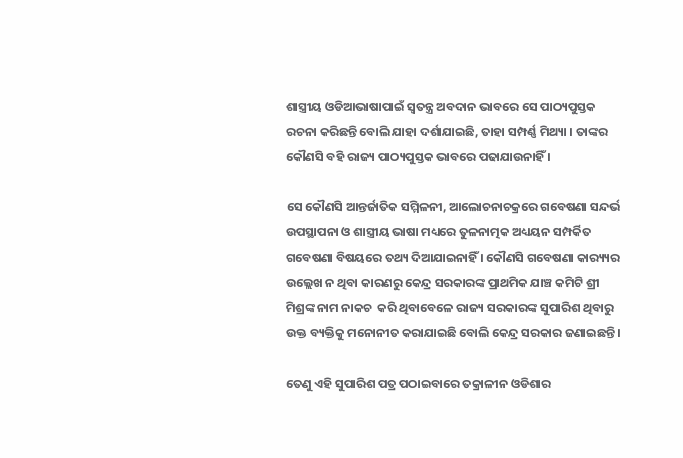ଶାସ୍ତ୍ରୀୟ ଓଡିଆଭାଷାପାଇଁ ସ୍ୱତନ୍ତ୍ର ଅବଦାନ ଭାବରେ ସେ ପାଠ୍ୟପୁସ୍ତକ ରଚନା କରିଛନ୍ତି ବୋଲି ଯାହା ଦର୍ଶାଯାଇଛି, ତାହା ସମ୍ପର୍ଣ୍ଣ ମିଥ୍ୟା । ତାଙ୍କର କୌଣସି ବହି ରାଜ୍ୟ ପାଠ୍ୟପୁସ୍ତକ ଭାବରେ ପଢାଯାଉନାହିଁ ।

ସେ କୌଣସି ଆନ୍ତର୍ଜାତିକ ସମ୍ମିଳନୀ, ଆଲୋଚନାଚକ୍ରରେ ଗବେଷଣା ସନ୍ଦର୍ଭ ଉପସ୍ଥାପନା ଓ ଶାସ୍ତ୍ରୀୟ ଭାଷା ମଧ୍ୟରେ ତୁଳନାତ୍ମକ ଅଧ୍ୟୟନ ସମ୍ପର୍କିତ ଗବେଷଣା ବିଷୟରେ ତଥ୍ୟ ଦିଆଯାଇନାହିଁ । କୌଣସି ଗବେଷଣା କାର‌୍ୟ୍ୟର ଉଲ୍ଲେଖ ନ ଥିବା କାରଣରୁ କେନ୍ଦ୍ର ସରକାରଙ୍କ ପ୍ରାଥମିକ ଯାଞ୍ଚ କମିଟି ଶ୍ରୀ ମିଶ୍ରଙ୍କ ନାମ ନାକଚ  କରି ଥିବାବେଳେ ରାଜ୍ୟ ସରକାରଙ୍କ ସୁପାରିଶ ଥିବାରୁ ଉକ୍ତ ବ୍ୟକ୍ତିକୁ ମନୋନୀତ କରାଯାଇଛି ବୋଲି କେନ୍ଦ୍ର ସରକାର ଜଣାଇଛନ୍ତି ।

ତେଣୁ ଏହି ସୁପାରିଶ ପତ୍ର ପଠାଇବାରେ ତକ୍ରାଳୀନ ଓଡିଶାର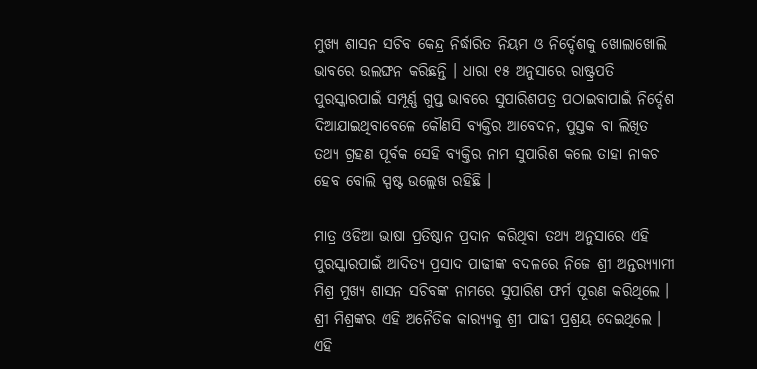ମୁଖ୍ୟ ଶାସନ ସଚିବ କେନ୍ଦ୍ର ନିର୍ଦ୍ଧାରିତ ନିୟମ ଓ ନିର୍ଦ୍ଦେଶକୁ ଖୋଲାଖୋଲି ଭାବରେ ଉଲଙ୍ଘନ କରିଛନ୍ତି । ଧାରା ୧୫ ଅନୁସାରେ ରାଷ୍ଟ୍ରପତି ପୁରସ୍କାରପାଇଁ ସମ୍ପୂର୍ଣ୍ଣ ଗୁପ୍ତ ଭାବରେ ସୁପାରିଶପତ୍ର ପଠାଇବାପାଇଁ ନିର୍ଦ୍ଦେଶ ଦିଆଯାଇଥିବାବେଳେ କୌଣସି ବ୍ୟକ୍ତିର ଆବେଦନ, ପୁସ୍ତକ ବା ଲିଖିତ ତଥ୍ୟ ଗ୍ରହଣ ପୂର୍ବକ ସେହି ବ୍ୟକ୍ତିର ନାମ ସୁପାରିଶ କଲେ ତାହା ନାକଚ ହେବ ବୋଲି ସ୍ପଷ୍ଟ ଉଲ୍ଲେଖ ରହିଛି ।

ମାତ୍ର ଓଡିଆ ଭାଷା ପ୍ରତିଷ୍ଠାନ ପ୍ରଦାନ କରିଥିବା ତଥ୍ୟ ଅନୁସାରେ ଏହି ପୁରସ୍କାରପାଇଁ ଆଦିତ୍ୟ ପ୍ରସାଦ ପାଢୀଙ୍କ ବଦଳରେ ନିଜେ ଶ୍ରୀ ଅନ୍ତର‌୍ୟ୍ୟାମୀ ମିଶ୍ର ମୁଖ୍ୟ ଶାସନ ସଚିବଙ୍କ ନାମରେ ସୁପାରିଶ ଫର୍ମ ପୂରଣ କରିଥିଲେ । ଶ୍ରୀ ମିଶ୍ରଙ୍କର ଏହି ଅନୈତିକ କାର‌୍ୟ୍ୟକୁ ଶ୍ରୀ ପାଢୀ ପ୍ରଶ୍ରୟ ଦେଇଥିଲେ । ଏହି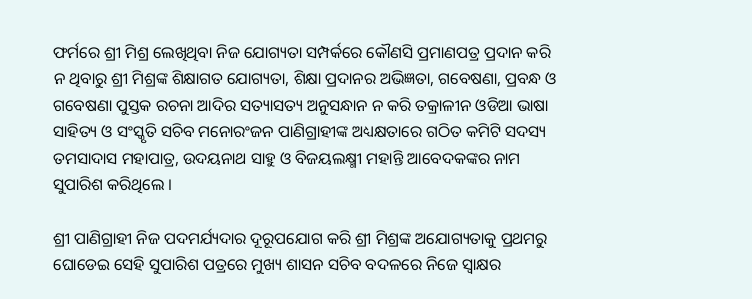ଫର୍ମରେ ଶ୍ରୀ ମିଶ୍ର ଲେଖିଥିବା ନିଜ ଯୋଗ୍ୟତା ସମ୍ପର୍କରେ କୌଣସି ପ୍ରମାଣପତ୍ର ପ୍ରଦାନ କରି ନ ଥିବାରୁ ଶ୍ରୀ ମିଶ୍ରଙ୍କ ଶିକ୍ଷାଗତ ଯୋଗ୍ୟତା, ଶିକ୍ଷା ପ୍ରଦାନର ଅଭିଜ୍ଞତା, ଗବେଷଣା, ପ୍ରବନ୍ଧ ଓ ଗବେଷଣା ପୁସ୍ତକ ରଚନା ଆଦିର ସତ୍ୟାସତ୍ୟ ଅନୁସନ୍ଧାନ ନ କରି ତକ୍ରାଳୀନ ଓଡିଆ ଭାଷା ସାହିତ୍ୟ ଓ ସଂସ୍କୃତି ସଚିବ ମନୋରଂଜନ ପାଣିଗ୍ରାହୀଙ୍କ ଅଧ୍ୟକ୍ଷତାରେ ଗଠିତ କମିଟି ସଦସ୍ୟ ତମସାଦାସ ମହାପାତ୍ର, ଉଦୟନାଥ ସାହୁ ଓ ବିଜୟଲକ୍ଷ୍ମୀ ମହାନ୍ତି ଆବେଦକଙ୍କର ନାମ ସୁପାରିଶ କରିଥିଲେ ।

ଶ୍ରୀ ପାଣିଗ୍ରାହୀ ନିଜ ପଦମର୍ଯ୍ୟଦାର ଦୂରୂପଯୋଗ କରି ଶ୍ରୀ ମିଶ୍ରଙ୍କ ଅଯୋଗ୍ୟତାକୁ ପ୍ରଥମରୁ ଘୋଡେଇ ସେହି ସୁପାରିଶ ପତ୍ରରେ ମୁଖ୍ୟ ଶାସନ ସଚିବ ବଦଳରେ ନିଜେ ସ୍ୱାକ୍ଷର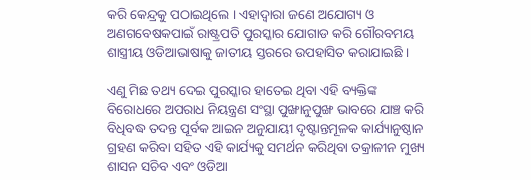କରି କେନ୍ଦ୍ରକୁ ପଠାଇଥିଲେ । ଏହାଦ୍ୱାରା ଜଣେ ଅଯୋଗ୍ୟ ଓ ଅଣଗବେଷକପାଇଁ ରାଷ୍ଟ୍ରପତି ପୁରସ୍କାର ଯୋଗାଡ କରି ଗୌରବମୟ ଶାସ୍ତ୍ରୀୟ ଓଡିଆଭାଷାକୁ ଜାତୀୟ ସ୍ତରରେ ଉପହାସିତ କରାଯାଇଛି ।

ଏଣୁ ମିଛ ତଥ୍ୟ ଦେଇ ପୁରସ୍କାର ହାତେଇ ଥିବା ଏହି ବ୍ୟକ୍ତିଙ୍କ ବିରୋଧରେ ଅପରାଧ ନିୟନ୍ତ୍ରଣ ସଂସ୍ଥା ପୁଙ୍ଖାନୁପୁଙ୍ଖ ଭାବରେ ଯାଞ୍ଚ କରି ବିଧିବଦ୍ଧ ତଦନ୍ତ ପୂର୍ବକ ଆଇନ ଅନୁଯାୟୀ ଦୃଷ୍ଟାନ୍ତମୂଳକ କାର୍ଯ୍ୟାନୁଷ୍ଠାନ ଗ୍ରହଣ କରିବା ସହିତ ଏହି କାର୍ଯ୍ୟକୁ ସମର୍ଥନ କରିଥିବା ତକ୍ରାଳୀନ ମୁଖ୍ୟ ଶାସନ ସଚିବ ଏବଂ ଓଡିଆ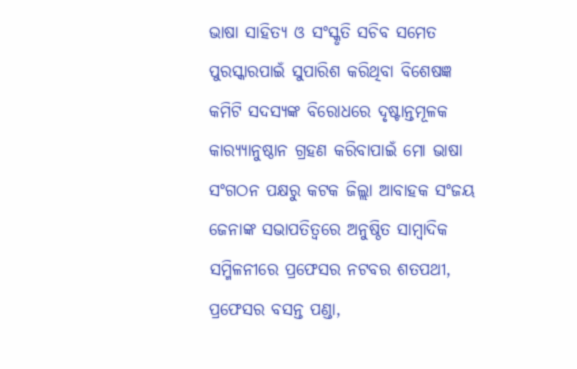ଭାଷା ସାହିତ୍ୟ ଓ ସଂସ୍କୃତି ସଚିବ ସମେତ ପୁରସ୍କାରପାଇଁ ସୁପାରିଶ କରିଥିବା ବିଶେଷଜ୍ଞ କମିଟି ସଦସ୍ୟଙ୍କ ବିରୋଧରେ ଦୃଷ୍ଟାନ୍ତମୂଳକ କାର‌୍ୟ୍ୟାନୁଷ୍ଠାନ ଗ୍ରହଣ କରିବାପାଇଁ ମୋ ଭାଷା ସଂଗଠନ ପକ୍ଷରୁ କଟକ ଜିଲ୍ଲା ଆବାହକ ସଂଜୟ ଜେନାଙ୍କ ସଭାପତିତ୍ୱରେ ଅନୁଷ୍ଠିତ ସାମ୍ବାଦିକ ସମ୍ମିଳନୀରେ ପ୍ରଫେସର ନଟବର ଶତପଥୀ, ପ୍ରଫେସର ବସନ୍ତ ପଣ୍ଡା,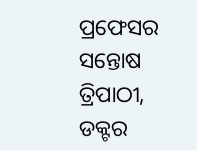ପ୍ରଫେସର ସନ୍ତୋଷ ତ୍ରିପାଠୀ, ଡକ୍ଟର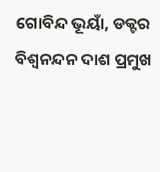ଗୋବିନ୍ଦ ଭୂୟାଁ, ଡକ୍ଟର ବିଶ୍ୱନନ୍ଦନ ଦାଶ ପ୍ରମୁଖ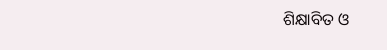ଶିକ୍ଷାବିତ ଓ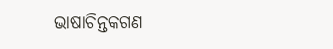ଭାଷାଚିନ୍ତକଗଣ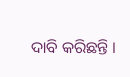ଦାବି କରିଛନ୍ତି ।